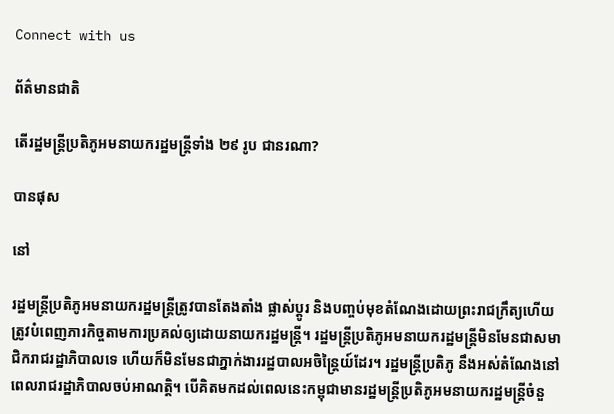Connect with us

ព័ត៌មានជាតិ

តើរដ្ឋមន្ត្រីប្រតិភូអមនាយករដ្ឋមន្ត្រីទាំង ២៩ រូប ជានរណា?

បានផុស

នៅ

រដ្ឋមន្ត្រីប្រតិភូអមនាយករដ្ឋមន្ត្រីត្រូវបានតែងតាំង ផ្លាស់ប្ដូរ និងបញ្ចប់មុខតំណែងដោយព្រះរាជក្រឹត្យហើយត្រូវបំពេញភារកិច្ចតាមការប្រគល់ឲ្យដោយនាយករដ្ឋមន្ត្រី។ រដ្ឋមន្ត្រីប្រតិភូអមនាយករដ្ឋមន្ត្រីមិនមែនជាសមាជិករាជរដ្ឋាភិបាលទេ ហើយក៏មិនមែនជាភ្នាក់ងាររដ្ឋបាលអចិន្ត្រៃយ៍ដែរ។ រដ្ឋមន្ត្រីប្រតិភូ នឹងអស់តំណែងនៅពេលរាជរដ្ឋាភិបាលចប់អាណត្តិ។ បើគិតមកដល់ពេលនេះកម្ពុជាមានរដ្ឋមន្ត្រីប្រតិភូអមនាយករដ្ឋមន្ត្រីចំនួ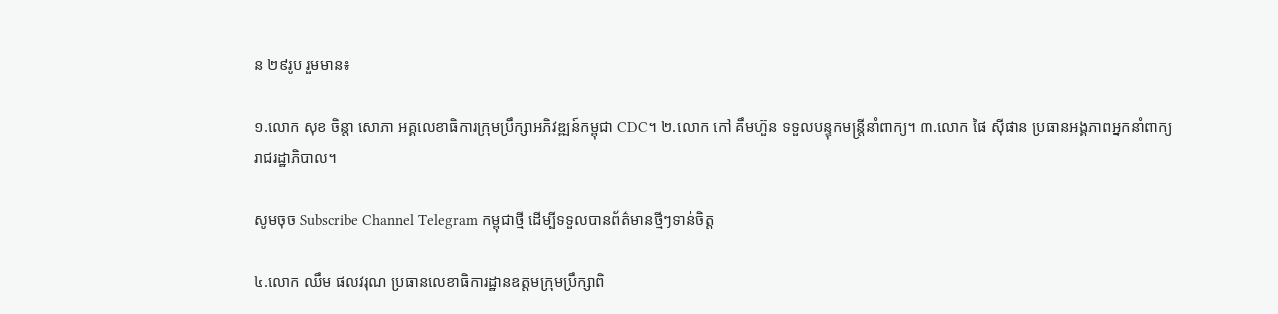ន ២៩រូប រួមមាន៖

១.លោក សុខ ចិន្តា សោភា អគ្គលេខាធិការក្រុមប្រឹក្សាអភិវឌ្ឍន៍កម្ពុជា CDC។ ២.លោក កៅ គឹមហ៊ួន ទទួលបន្ទុកមន្ត្រីនាំពាក្យ។ ៣.លោក ផៃ ស៊ីផាន ប្រធានអង្គភាពអ្នកនាំពាក្យរាជរដ្ឋាភិបាល។

សូមចុច Subscribe Channel Telegram កម្ពុជាថ្មី ដើម្បីទទួលបានព័ត៌មានថ្មីៗទាន់ចិត្ត

៤.លោក ឈឹម ផលវរុណ ប្រធានលេខាធិការដ្ឋានឧត្តមក្រុមប្រឹក្សាពិ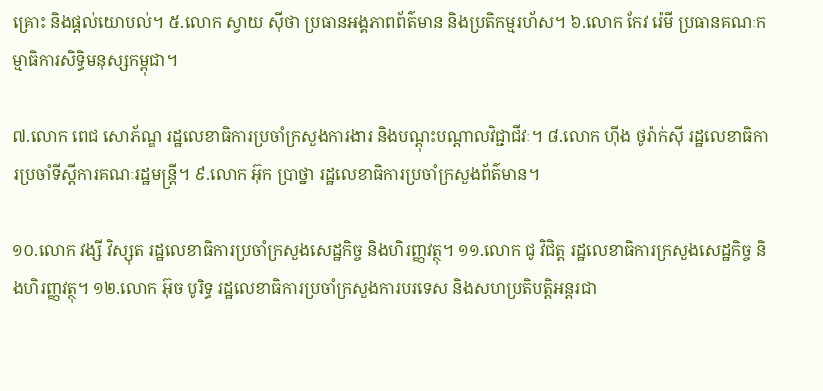គ្រោះ និងផ្ដល់យោបល់។ ៥.លោក ស្វាយ ស៊ីថា ប្រធានអង្គភាពព័ត៌មាន និងប្រតិកម្មរហ័ស។ ៦.លោក កែវ រ៉េមី ប្រធានគណៈកម្មាធិការសិទ្ធិមនុស្សកម្ពុជា។

៧.លោក ពេជ សោភ័ណ្ឌ រដ្ឋលេខាធិការប្រចាំក្រសួងការងារ និងបណ្ដុះបណ្ដាលវិជ្ជាជីវៈ។ ៨.លោក ហ៊ីង ថូរ៉ាក់ស៊ី រដ្ឋលេខាធិការប្រចាំទីស្ដីការគណៈរដ្ឋមន្ត្រី។ ៩.លោក អ៊ុក ប្រាថ្នា រដ្ឋលេខាធិការប្រចាំក្រសួងព័ត៌មាន។

១០.លោក វង្សី វិស្សុត រដ្ឋលេខាធិការប្រចាំក្រសួងសេដ្ឋកិច្ច និងហិរញ្ញវត្ថុ។ ១១.លោក ជូ វិជិត្ត រដ្ឋលេខាធិការក្រសួងសេដ្ឋកិច្ច និងហិរញ្ញវត្ថុ។ ១២.លោក អ៊ុច បូរិទ្ធ រដ្ឋលេខាធិការប្រចាំក្រសួងការបរទេស និងសហប្រតិបត្តិអន្តរជា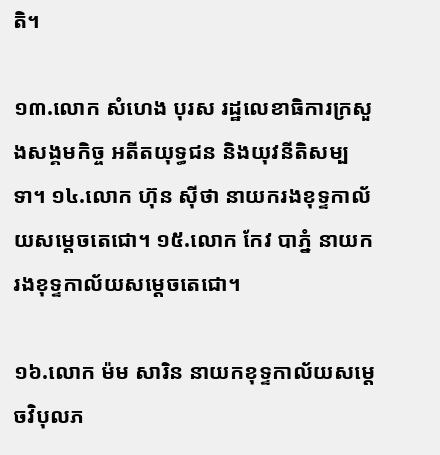តិ។

១៣.លោក សំហេង បុរស រដ្ឋលេខាធិការក្រសួងសង្គមកិច្ច អតីតយុទ្ធជន និងយុវនីតិសម្បទា។ ១៤.លោក ហ៊ុន ស៊ីថា នាយករងខុទ្ទកាល័យសម្ដេចតេជោ។ ១៥.លោក កែវ បាភ្នំ នាយករងខុទ្ទកាល័យសម្ដេចតេជោ។

១៦.លោក ម៉ម សារិន នាយកខុទ្ទកាល័យសម្ដេចវិបុលភ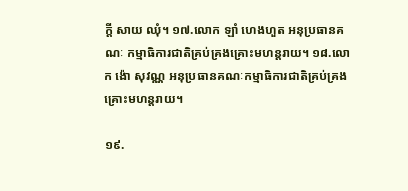ក្តី សាយ ឈុំ។ ១៧.លោក ឡាំ ហេងហួត អនុប្រធានគណៈ កម្មាធិការជាតិគ្រប់គ្រងគ្រោះមហន្តរាយ។ ១៨.លោក ង៉ោ សុវណ្ណ អនុប្រធានគណៈកម្មាធិការជាតិគ្រប់គ្រងគ្រោះមហន្តរាយ។

១៩.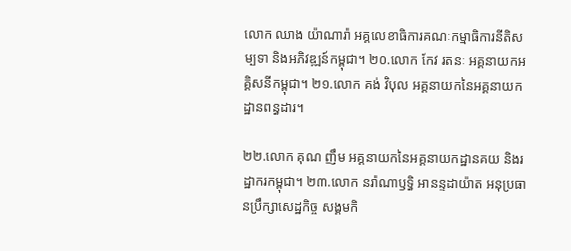លោក ឈាង យ៉ាណារ៉ា អគ្គលេខាធិការគណៈកម្មាធិការនីតិសម្បទា និងអភិវឌ្ឍន៍កម្ពុជា។ ២០.លោក កែវ រតនៈ អគ្គនាយកអគ្គិសនីកម្ពុជា។ ២១.លោក គង់ វិបុល អគ្គនាយកនៃអគ្គនាយកដ្ឋានពន្ធដារ។

២២.លោក គុណ ញឹម អគ្គនាយកនៃអគ្គនាយកដ្ឋានគយ និងរដ្ឋាករកម្ពុជា។ ២៣.លោក នរ៉ាណាឫទ្ធិ អានន្ទដាយ៉ាត អនុប្រធានប្រឹក្សាសេដ្ឋកិច្ច សង្គមកិ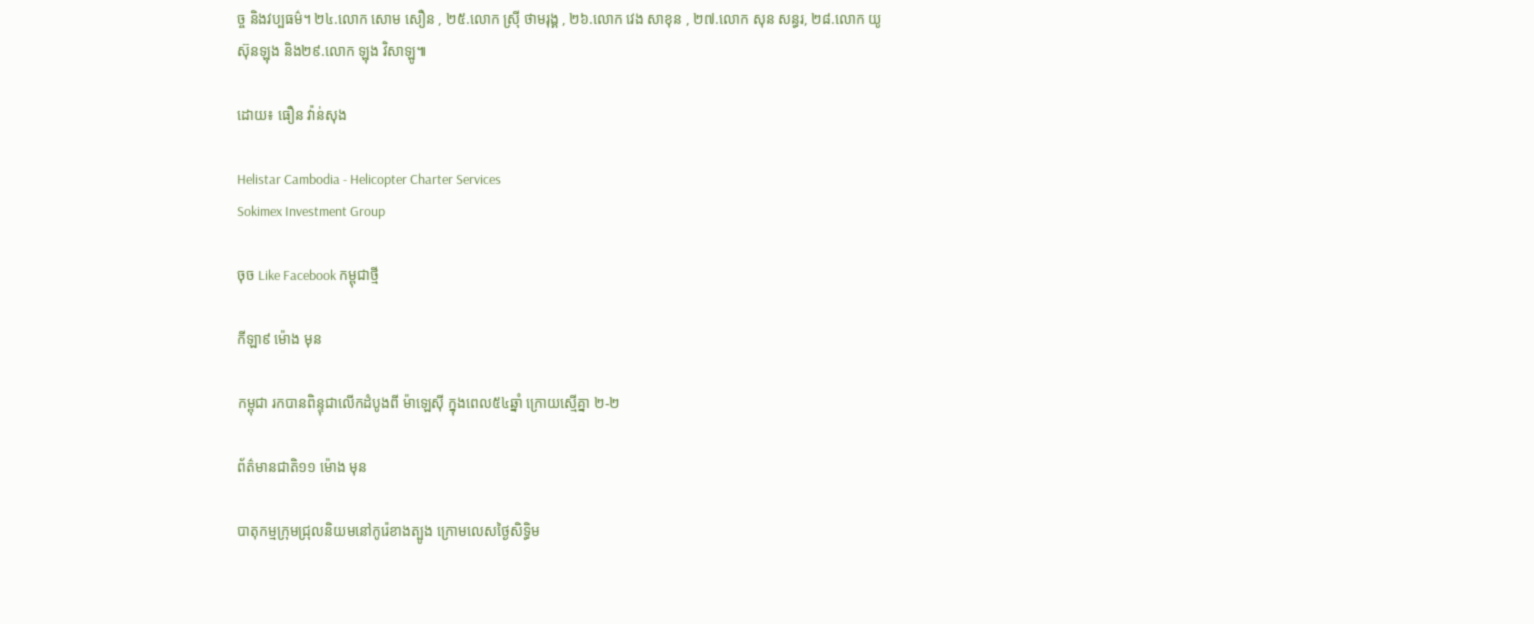ច្ច និងវប្បធម៌។ ២៤.លោក សោម សឿន , ២៥.លោក ស៊្រី ថាមរុង្គ , ២៦.លោក វេង សាខុន , ២៧.លោក សុន សន្ធរ, ២៨.លោក យូ ស៊ុនឡុង និង២៩.លោក ឡុង វិសាឡូ៕

ដោយ៖ ធឿន វ៉ាន់សុង

Helistar Cambodia - Helicopter Charter Services
Sokimex Investment Group

ចុច Like Facebook កម្ពុជាថ្មី

កីឡា៩ ម៉ោង មុន

កម្ពុជា រកបានពិន្ទុជាលើកដំបូងពី ម៉ាឡេស៊ី ក្នុងពេល៥៤ឆ្នាំ ក្រោយស្មើគ្នា ២-២

ព័ត៌មានជាតិ១១ ម៉ោង មុន

បាតុកម្មក្រុមជ្រុលនិយមនៅកូរ៉េខាងត្បូង ក្រោមលេសថ្ងៃសិទ្ធិម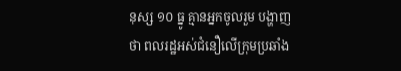នុស្ស ១០ ធ្នូ គ្មានអ្នកចូលរួម បង្ហាញថា ពលរដ្ឋអស់ជំនឿលើក្រុមប្រឆាំង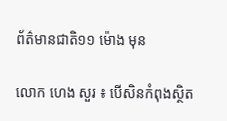ព័ត៌មានជាតិ១១ ម៉ោង មុន

លោក ហេង សួរ ៖ បើសិនកំពុងស្ថិត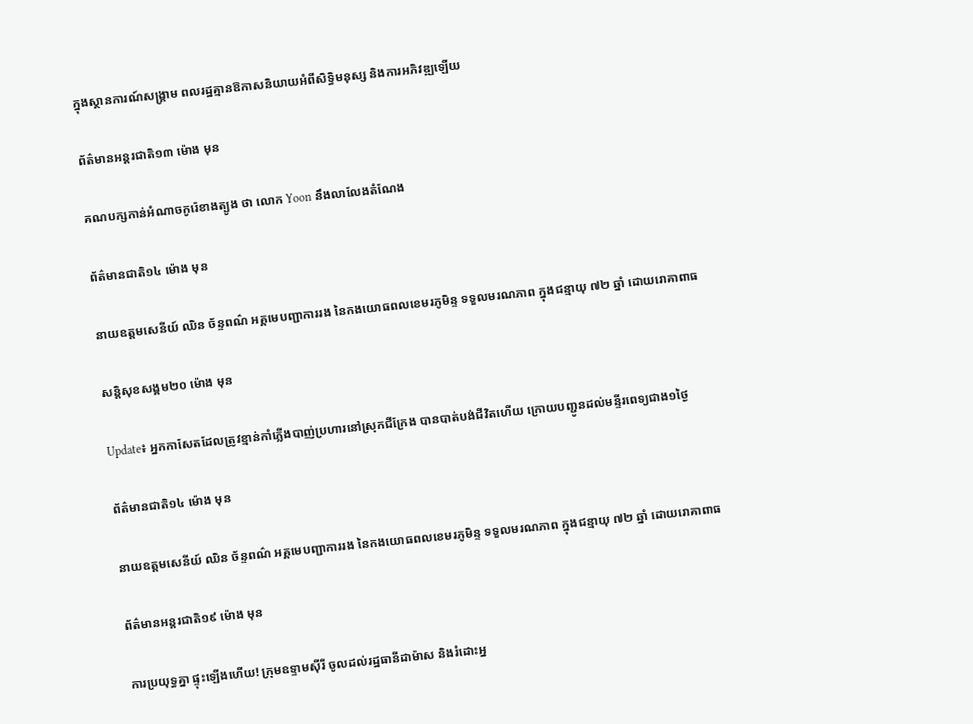ក្នុងស្ថានការណ៍សង្គ្រាម ពលរដ្ឋគ្មានឱកាសនិយាយអំពីសិទ្ធិមនុស្ស និងការអភិវឌ្ឍឡើយ

ព័ត៌មានអន្ដរជាតិ១៣ ម៉ោង មុន

គណបក្សកាន់អំណាចកូរ៉េខាងត្បូង ថា លោក Yoon នឹងលាលែងតំណែង

ព័ត៌មានជាតិ១៤ ម៉ោង មុន

នាយឧត្ដមសេនីយ៍ ឈិន ច័ន្ទពណ៌ អគ្គមេបញ្ជាការរង នៃកងយោធពលខេមរភូមិន្ទ ទទួលមរណភាព ក្នុងជន្មាយុ ៧២ ឆ្នាំ ដោយរោគាពាធ

សន្តិសុខសង្គម២០ ម៉ោង មុន

Update៖ អ្នកកាសែតដែលត្រូវខ្មាន់កាំភ្លើងបាញ់ប្រហារនៅស្រុកជីក្រែង បានបាត់បង់ជីវិតហើយ ក្រោយបញ្ជូនដល់មន្ទីរពេទ្យជាង១ថ្ងៃ

ព័ត៌មានជាតិ១៤ ម៉ោង មុន

នាយឧត្ដមសេនីយ៍ ឈិន ច័ន្ទពណ៌ អគ្គមេបញ្ជាការរង នៃកងយោធពលខេមរភូមិន្ទ ទទួលមរណភាព ក្នុងជន្មាយុ ៧២ ឆ្នាំ ដោយរោគាពាធ

ព័ត៌មានអន្ដរជាតិ១៩ ម៉ោង មុន

ការប្រយុទ្ធគ្នា ផ្ទុះឡើងហើយ! ក្រុមឧទ្ទាមស៊ីរី ចូលដល់រដ្ឋធានីដាម៉ាស និងរំដោះអ្ន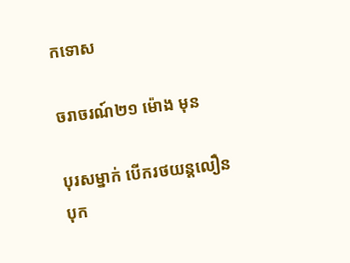កទោស

ចរាចរណ៍២១ ម៉ោង មុន

បុរសម្នាក់ បើករថយន្តលឿន បុក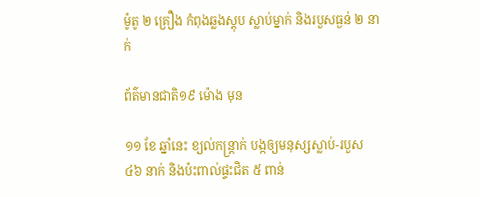ម៉ូតូ ២ គ្រឿង កំពុងឆ្លងស្តុប ស្លាប់ម្នាក់ និងរបួសធ្ងន់ ២ នាក់

ព័ត៌មានជាតិ១៩ ម៉ោង មុន

១១ ខែ ឆ្នាំនេះ ខ្យល់កន្ត្រាក់ បង្កឲ្យមនុស្សស្លាប់-របួស ៤៦ នាក់ និងប៉ះពាល់ផ្ទះជិត ៥ ពាន់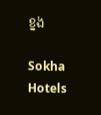ខ្នង

Sokha Hotels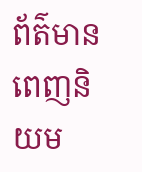ព័ត៌មានពេញនិយម